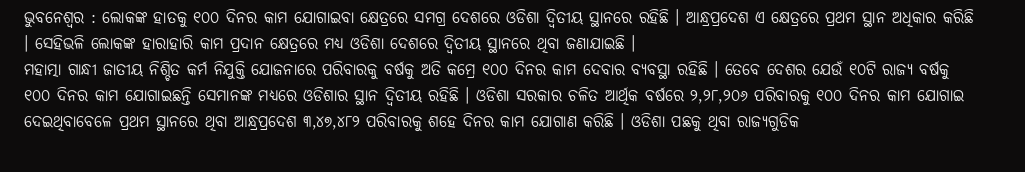ଭୁବନେଶ୍ୱର : ଲୋକଙ୍କ ହାତକୁ ୧୦୦ ଦିନର କାମ ଯୋଗାଇବା କ୍ଷେତ୍ରରେ ସମଗ୍ର ଦେଶରେ ଓଡିଶା ଦ୍ୱିତୀୟ ସ୍ଥାନରେ ରହିଛି । ଆନ୍ଧ୍ରପ୍ରଦେଶ ଏ କ୍ଷେତ୍ରରେ ପ୍ରଥମ ସ୍ଥାନ ଅଧିକାର କରିଛି । ସେହିଭଳି ଲୋକଙ୍କ ହାରାହାରି କାମ ପ୍ରଦାନ କ୍ଷେତ୍ରରେ ମଧ୍ୟ ଓଡିଶା ଦେଶରେ ଦ୍ୱିତୀୟ ସ୍ଥାନରେ ଥିବା ଜଣାଯାଇଛି ।
ମହାତ୍ମା ଗାନ୍ଧୀ ଜାତୀୟ ନିଶ୍ଚିତ କର୍ମ ନିଯୁକ୍ତି ଯୋଜନାରେ ପରିବାରକୁ ବର୍ଷକୁ ଅତି କମ୍ରେ ୧୦୦ ଦିନର କାମ ଦେବାର ବ୍ୟବସ୍ଥା ରହିଛି । ତେବେ ଦେଶର ଯେଉଁ ୧୦ଟି ରାଜ୍ୟ ବର୍ଷକୁ ୧୦୦ ଦିନର କାମ ଯୋଗାଇଛନ୍ତି ସେମାନଙ୍କ ମଧ୍ୟରେ ଓଡିଶାର ସ୍ଥାନ ଦ୍ୱିତୀୟ ରହିଛି । ଓଡିଶା ସରକାର ଚଳିତ ଆର୍ଥିକ ବର୍ଷରେ ୨,୨୮,୨୦୬ ପରିବାରକୁ ୧୦୦ ଦିନର କାମ ଯୋଗାଇ ଦେଇଥିବାବେଳେ ପ୍ରଥମ ସ୍ଥାନରେ ଥିବା ଆନ୍ଧ୍ରପ୍ରଦେଶ ୩,୪୭,୪୮୨ ପରିବାରକୁ ଶହେ ଦିନର କାମ ଯୋଗାଣ କରିଛି । ଓଡିଶା ପଛକୁ ଥିବା ରାଜ୍ୟଗୁଡିକ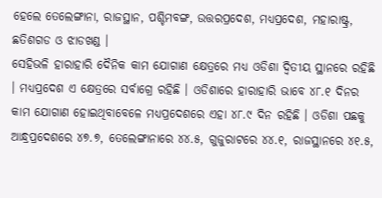ହେଲେ ତେଲେଙ୍ଗାନା, ରାଜସ୍ଥାନ, ପଶ୍ଚିମବଙ୍ଗ, ଉତ୍ତରପ୍ରଦେଶ, ମଧ୍ୟପ୍ରଦେଶ, ମହାରାଷ୍ଟ୍ର, ଛତିଶଗଡ ଓ ଝାଡଖଣ୍ଡ ।
ସେହିଭଳି ହାରାହାରି ଦୈନିକ କାମ ଯୋଗାଣ କ୍ଷେତ୍ରରେ ମଧ୍ୟ ଓଡିଶା ଦ୍ୱିତୀୟ ସ୍ଥାନରେ ରହିଛି । ମଧ୍ୟପ୍ରଦେଶ ଏ କ୍ଷେତ୍ରରେ ସର୍ବାଗ୍ରେ ରହିଛି । ଓଡିଶାରେ ହାରାହାରି ଭାବେ ୪୮.୧ ଦିନର କାମ ଯୋଗାଣ ହୋଇଥିବାବେଳେ ମଧ୍ୟପ୍ରଦେଶରେ ଏହା ୪୮.୯ ଦିନ ରହିଛି । ଓଡିଶା ପଛକୁ ଆନ୍ଧ୍ରପ୍ରଦେଶରେ ୪୭.୭, ତେଲେଙ୍ଗାନାରେ ୪୪.୫, ଗୁଜୁରାଟରେ ୪୪.୧, ରାଜସ୍ଥାନରେ ୪୧.୫,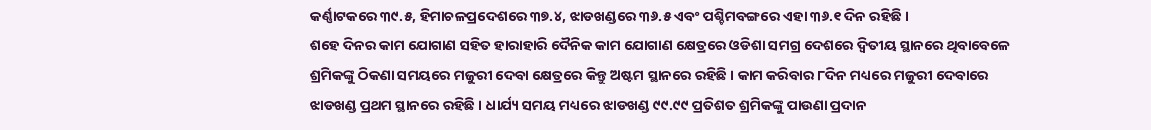କର୍ଣ୍ଣାଟକରେ ୩୯.୫, ହିମାଚଳପ୍ରଦେଶରେ ୩୭.୪, ଝାଡଖଣ୍ଡରେ ୩୬.୫ ଏବଂ ପଶ୍ଚିମବଙ୍ଗରେ ଏହା ୩୬.୧ ଦିନ ରହିଛି ।
ଶହେ ଦିନର କାମ ଯୋଗାଣ ସହିତ ହାରାହାରି ଦୈନିକ କାମ ଯୋଗାଣ କ୍ଷେତ୍ରରେ ଓଡିଶା ସମଗ୍ର ଦେଶରେ ଦ୍ୱିତୀୟ ସ୍ଥାନରେ ଥିବାବେଳେ ଶ୍ରମିକଙ୍କୁ ଠିକଣା ସମୟରେ ମଜୁରୀ ଦେବା କ୍ଷେତ୍ରରେ କିନ୍ତୁ ଅଷ୍ଟମ ସ୍ଥାନରେ ରହିଛି । କାମ କରିବାର ୮ଦିନ ମଧ୍ୟରେ ମଜୁରୀ ଦେବାରେ ଝାଡଖଣ୍ଡ ପ୍ରଥମ ସ୍ଥାନରେ ରହିଛି । ଧାର୍ଯ୍ୟ ସମୟ ମଧ୍ୟରେ ଝାଡଖଣ୍ଡ ୯୯.୯୯ ପ୍ରତିଶତ ଶ୍ରମିକଙ୍କୁ ପାଉଣା ପ୍ରଦାନ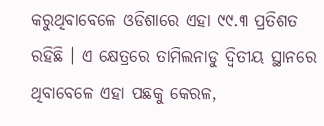କରୁଥିବାବେଳେ ଓଡିଶାରେ ଏହା ୯୯.୩ ପ୍ରତିଶତ ରହିଛି । ଏ କ୍ଷେତ୍ରରେ ତାମିଲନାଡୁ ଦ୍ୱିତୀୟ ସ୍ଥାନରେ ଥିବାବେଳେ ଏହା ପଛକୁ କେରଳ,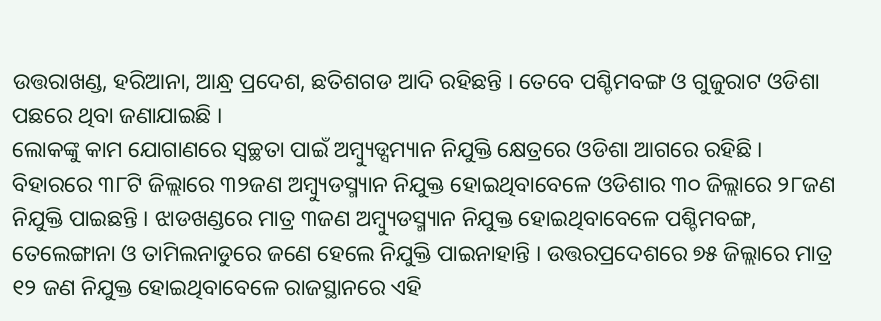ଉତ୍ତରାଖଣ୍ଡ, ହରିଆନା, ଆନ୍ଧ୍ର ପ୍ରଦେଶ, ଛତିଶଗଡ ଆଦି ରହିଛନ୍ତି । ତେବେ ପଶ୍ଚିମବଙ୍ଗ ଓ ଗୁଜୁରାଟ ଓଡିଶା ପଛରେ ଥିବା ଜଣାଯାଇଛି ।
ଲୋକଙ୍କୁ କାମ ଯୋଗାଣରେ ସ୍ୱଚ୍ଛତା ପାଇଁ ଅମ୍ବ୍ୟୁଡ୍ସମ୍ୟାନ ନିଯୁକ୍ତି କ୍ଷେତ୍ରରେ ଓଡିଶା ଆଗରେ ରହିଛି । ବିହାରରେ ୩୮ଟି ଜିଲ୍ଲାରେ ୩୨ଜଣ ଅମ୍ବ୍ୟୁଡସ୍ମ୍ୟାନ ନିଯୁକ୍ତ ହୋଇଥିବାବେଳେ ଓଡିଶାର ୩୦ ଜିଲ୍ଲାରେ ୨୮ଜଣ ନିଯୁକ୍ତି ପାଇଛନ୍ତି । ଝାଡଖଣ୍ଡରେ ମାତ୍ର ୩ଜଣ ଅମ୍ବ୍ୟୁଡସ୍ମ୍ୟାନ ନିଯୁକ୍ତ ହୋଇଥିବାବେଳେ ପଶ୍ଚିମବଙ୍ଗ, ତେଲେଙ୍ଗାନା ଓ ତାମିଲନାଡୁରେ ଜଣେ ହେଲେ ନିଯୁକ୍ତି ପାଇନାହାନ୍ତି । ଉତ୍ତରପ୍ରଦେଶରେ ୭୫ ଜିଲ୍ଲାରେ ମାତ୍ର ୧୨ ଜଣ ନିଯୁକ୍ତ ହୋଇଥିବାବେଳେ ରାଜସ୍ଥାନରେ ଏହି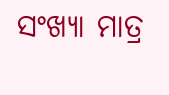ସଂଖ୍ୟା ମାତ୍ର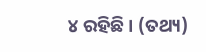୪ ରହିଛି । (ତଥ୍ୟ)